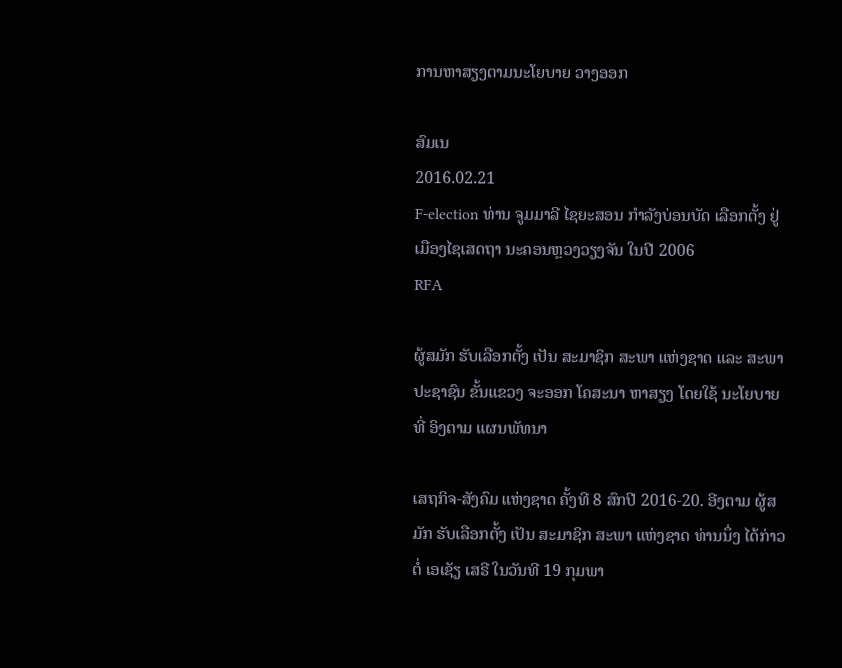ການຫາສຽງຕາມນະໂຍບາຍ ວາງອອກ

ສົມເນ
2016.02.21
F-election ທ່ານ ຈູມມາລີ ໄຊຍະສອນ ກໍາລັງບ່ອນບັດ ເລືອກຕັ້ງ ຢູ່ ເມືອງໄຊເສດຖາ ນະຄອນຫຼວງວຽງຈັນ ໃນປີ 2006
RFA

ຜູ້ສມັກ ຮັບເລືອກຕັ້ງ ເປັນ ສະມາຊິກ ສະພາ ແຫ່ງຊາດ ແລະ ສະພາ ປະຊາຊົນ ຂັ້ນແຂວງ ຈະອອກ ໂຄສະນາ ຫາສຽງ ໂດຍໃຊ້ ນະໂຍບາຍ ທີ່ ອິງຕາມ ແຜນພັທນາ

ເສຖກິຈ-ສັງຄົມ ແຫ່ງຊາດ ຄັ້ງທີ 8 ສົກປີ 2016-20. ອີງຕາມ ຜູ້ສມັກ ຮັບເລືອກຕັ້ງ ເປັນ ສະມາຊິກ ສະພາ ແຫ່ງຊາດ ທ່ານນຶ່ງ ໄດ້ກ່າວຕໍ່ ເອເຊັຽ ເສຣີ ໃນວັນທີ 19 ກຸມພາ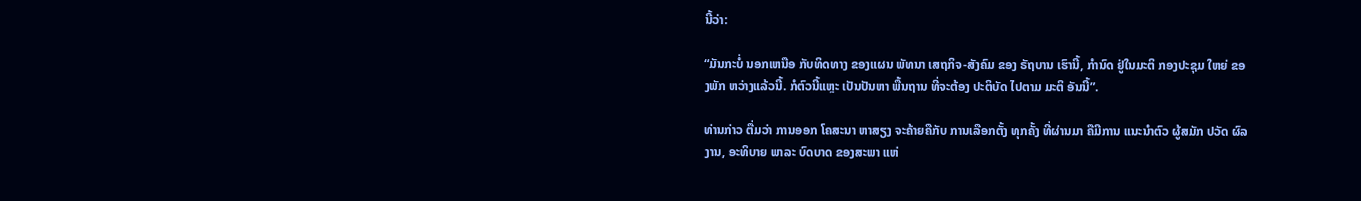ນີ້ວ່າ:

“ມັນກະບໍ່ ນອກເຫນືອ ກັບທິດທາງ ຂອງແຜນ ພັທນາ ເສຖກິຈ-ສັງຄົມ ຂອງ ຣັຖບານ ເຮົານີ້, ກຳນົດ ຢູ່ໃນມະຕິ ກອງປະຊຸມ ໃຫຍ່ ຂອງພັກ ຫວ່າງແລ້ວນີ້. ກໍຕົວນີ້ແຫຼະ ເປັນປັນຫາ ພື້ນຖານ ທີ່ຈະຕ້ອງ ປະຕິບັດ ໄປຕາມ ມະຕິ ອັນນີ້”.

ທ່ານກ່າວ ຕື່ມວ່າ ການອອກ ໂຄສະນາ ຫາສຽງ ຈະຄ້າຍຄືກັບ ການເລືອກຕັ້ງ ທຸກຄັ້ງ ທີ່ຜ່ານມາ ຄືມີການ ແນະນຳຕົວ ຜູ້ສມັກ ປວັດ ຜົລງານ, ອະທິບາຍ ພາລະ ບົດບາດ ຂອງສະພາ ແຫ່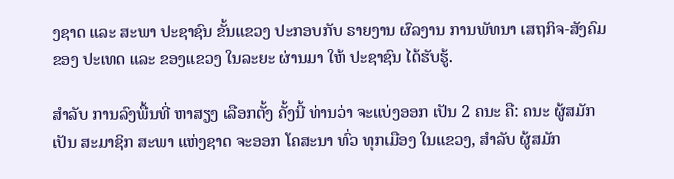ງຊາດ ແລະ ສະພາ ປະຊາຊົນ ຂັ້ນແຂວງ ປະກອບກັບ ຣາຍງານ ຜົລງານ ການພັທນາ ເສຖກິຈ-ສັງຄົມ ຂອງ ປະເທດ ແລະ ຂອງແຂວງ ໃນລະຍະ ຜ່ານມາ ໃຫ້ ປະຊາຊົນ ໄດ້ຮັບຮູ້.

ສຳລັບ ການລົງພື້ນທີ່ ຫາສຽງ ເລືອກຕັ້ງ ຄັ້ງນີ້ ທ່ານວ່າ ຈະແບ່ງອອກ ເປັນ 2 ຄນະ ຄື: ຄນະ ຜູ້ສມັກເປັນ ສະມາຊິກ ສະພາ ແຫ່ງຊາດ ຈະອອກ ໂຄສະນາ ທົ່ວ ທຸກເມືອງ ໃນແຂວງ, ສໍາລັບ ຜູ້ສມັກ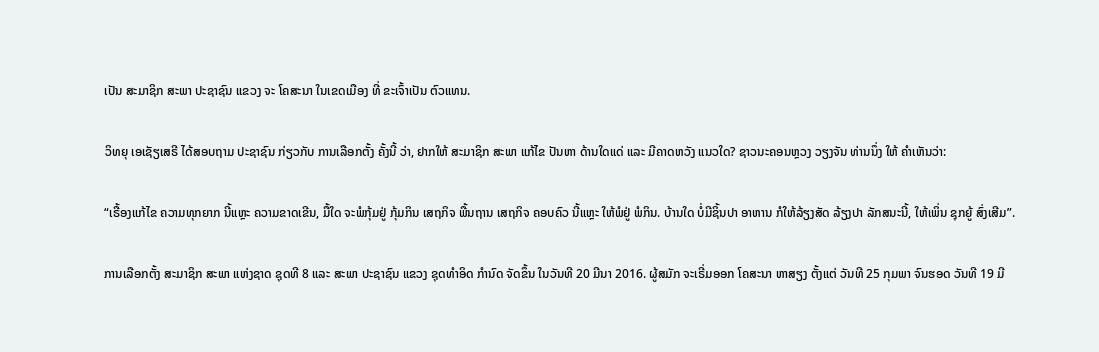ເປັນ ສະມາຊິກ ສະພາ ປະຊາຊົນ ແຂວງ ຈະ ໂຄສະນາ ໃນເຂດເມືອງ ທີ່ ຂະເຈົ້າເປັນ ຕົວແທນ.

ວິທຍຸ ເອເຊັຽເສຣີ ໄດ້ສອບຖາມ ປະຊາຊົນ ກ່ຽວກັບ ການເລືອກຕັ້ງ ຄັ້ງນີ້ ວ່າ, ຢາກໃຫ້ ສະມາຊິກ ສະພາ ແກ້ໄຂ ປັນຫາ ດ້ານໃດແດ່ ແລະ ມີຄາດຫວັງ ແນວໃດ? ຊາວນະຄອນຫຼວງ ວຽງຈັນ ທ່ານນຶ່ງ ໃຫ້ ຄຳເຫັນວ່າ:

“ເຣື້ອງແກ້ໄຂ ຄວາມທຸກຍາກ ນີ້ແຫຼະ ຄວາມຂາດເຂີນ, ມື້ໃດ ຈະພໍກຸ້ມຢູ່ ກຸ້ມກິນ ເສຖກິຈ ພື້ນຖານ ເສຖກິຈ ຄອບຄົວ ນີ້ແຫຼະ ໃຫ້ພໍຢູ່ ພໍກິນ. ບ້ານໃດ ບໍ່ມີຊິ້ນປາ ອາຫານ ກໍໃຫ້ລ້ຽງສັດ ລ້ຽງປາ ລັກສນະນີ້, ໃຫ້ເພິ່ນ ຊຸກຍູ້ ສົ່ງເສີມ”.

ການເລືອກຕັ້ງ ສະມາຊິກ ສະພາ ແຫ່ງຊາດ ຊຸດທີ 8 ແລະ ສະພາ ປະຊາຊົນ ແຂວງ ຊຸດທຳອິດ ກຳນົດ ຈັດຂຶ້ນ ໃນວັນທີ 20 ມີນາ 2016. ຜູ້ສມັກ ຈະເຣີ່ມອອກ ໂຄສະນາ ຫາສຽງ ຕັ້ງແຕ່ ວັນທີ 25 ກຸມພາ ຈົນຮອດ ວັນທີ 19 ມີ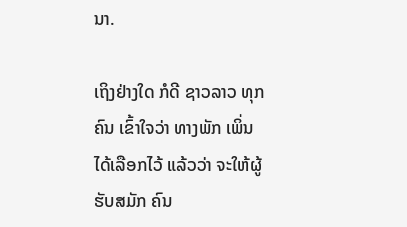ນາ.

ເຖິງຢ່າງໃດ ກໍດີ ຊາວລາວ ທຸກຄົນ ເຂົ້າໃຈວ່າ ທາງພັກ ເພິ່ນ ໄດ້ເລືອກໄວ້ ແລ້ວວ່າ ຈະໃຫ້ຜູ້ ຮັບສມັກ ຄົນ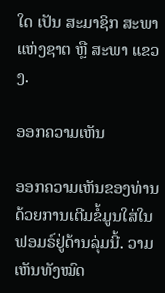ໃດ ເປັນ ສະມາຊິກ ສະພາ ແຫ່ງຊາຕ ຫຼື ສະພາ ແຂວງ.

ອອກຄວາມເຫັນ

ອອກຄວາມເຫັນຂອງທ່ານດ້ວຍການເຕີມຂໍ້ມູນໃສ່ໃນຟອມຣ໌ຢູ່ດ້ານລຸ່ມນີ້. ວາມເຫັນທັງໝົດ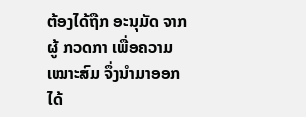ຕ້ອງໄດ້ຖືກ ອະນຸມັດ ຈາກຜູ້ ກວດກາ ເພື່ອຄວາມເໝາະສົມ ຈຶ່ງນໍາມາອອກໄດ້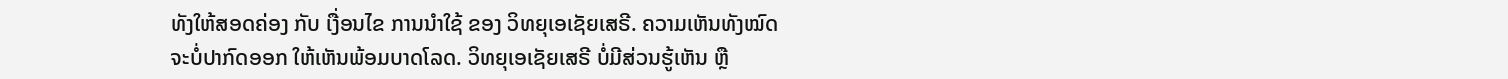ທັງໃຫ້ສອດຄ່ອງ ກັບ ເງື່ອນໄຂ ການນຳໃຊ້ ຂອງ ວິທຍຸເອເຊັຍເສຣີ. ຄວາມເຫັນທັງໝົດ ຈະບໍ່ປາກົດອອກ ໃຫ້ເຫັນພ້ອມບາດໂລດ. ວິທຍຸເອເຊັຍເສຣີ ບໍ່ມີສ່ວນຮູ້ເຫັນ ຫຼື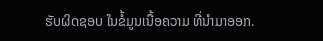ຮັບຜິດຊອບ ໃນຂໍ້ມູນເນື້ອຄວາມ ທີ່ນໍາມາອອກ.